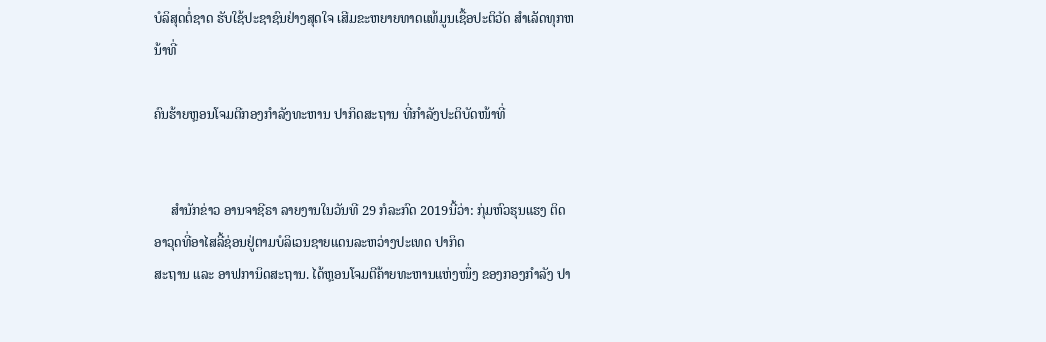ບໍລິສຸດຕໍ່ຊາດ ຮັບໃຊ້ປະຊາຊົນຢ່າງສຸດໃຈ ເສີມຂະຫຍາຍທາດແທ້ມູນເຊື້ອປະຕິວັດ ສໍາເລັດທຸກຫນ້າທີ່

ຄົນຮ້າຍຫຼອນໂຈມຕີກອງກຳລັງທະຫານ ປາກິດສະຖານ ທີ່ກຳລັງປະຕິບັດໜ້າທີ່


     ສຳນັກຂ່າວ ອານຈາຊີຣາ ລາຍງານໃນວັນທີ 29 ກໍລະກົດ 2019ນີ້ວ່າ: ກຸ່ມຫົວຮຸນແຮງ ຕິດອາວຸດທີ່ອາໄສລີ້ຊ່ອນຢູ່ຕາມບໍລິເວນຊາຍແດນລະຫວ່າງປະເທດ ປາກິດ
ສະຖານ ແລະ ອາຟການິດສະຖານ. ໄດ້ຫຼອນໂຈມຕີຄ້າຍທະຫານແຫ່ງໜຶ່ງ ຂອງກອງກຳລັງ ປາ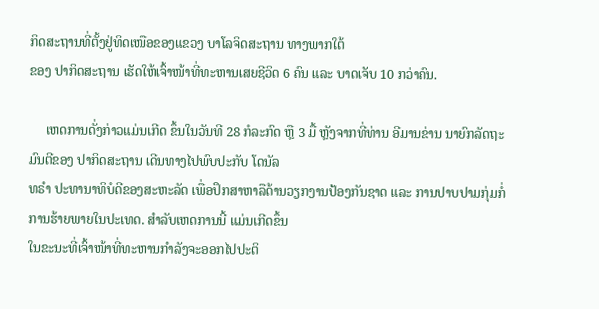ກິດສະຖານທີ່ຕັ້ງຢູ່ທິດເໜືອຂອງແຂວງ ບາໂລຈິດສະຖານ ທາງພາກໃຕ້
ຂອງ ປາກິດສະຖານ ເຮັດໃຫ້ເຈົ້າໜ້າທີ່ທະຫານເສຍຊີວິດ 6 ຄົນ ແລະ ບາດເຈັບ 10 ກວ່າຄົນ.

     ເຫດການດັ່ງກ່າວແມ່ນເກີດ ຂຶ້ນໃນວັນທີ 28 ກໍລະກົດ ຫຼື 3 ມື້ ຫຼັງຈາກທີ່ທ່ານ ອີມານຂ່ານ ນາຍົກລັດຖະມົນຕີຂອງ ປາກິດສະຖານ ເດີນທາງໄປພົບປະກັບ ໂດນັລ
ທຣຳ ປະທານາທິບໍດີຂອງສະຫະລັດ ເພື່ອປຶກສາຫາລືດ້ານວຽກງານປ້ອງກັນຊາດ ແລະ ການປາບປາມກຸ່ມກໍ່ການຮ້າຍພາຍໃນປະເທດ. ສຳລັບເຫດການນີ້ ແມ່ນເກີດຂຶ້ນ
ໃນຂະນະທີ່ເຈົ້າໜ້າທີ່ທະຫານກຳລັງຈະອອກໄປປະຕິ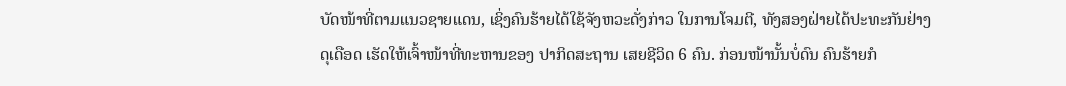ບັດໜ້າທີ່ຕາມແນວຊາຍແດນ, ເຊິ່ງຄົນຮ້າຍໄດ້ໃຊ້ຈັງຫວະດັ່ງກ່າວ ໃນການໂຈມຕີ, ທັງສອງຝ່າຍໄດ້ປະທະກັນຢ່າງ
ດຸເດືອດ ເຮັດໃຫ້ເຈົ້າໜ້າທີ່ທະຫານຂອງ ປາກິດສະຖານ ເສຍຊີວິດ 6 ຄົນ. ກ່ອນໜ້ານັ້ນບໍ່ດົນ ຄົນຮ້າຍກໍ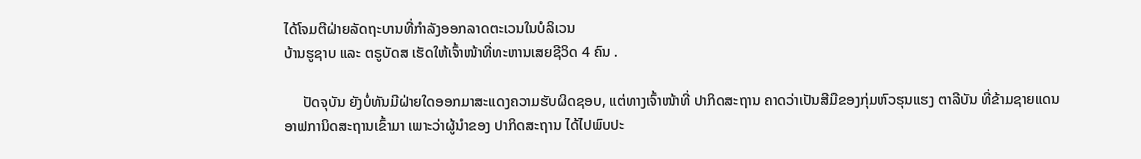ໄດ້ໂຈມຕີຝ່າຍລັດຖະບານທີ່ກຳລັງອອກລາດຕະເວນໃນບໍລິເວນ
ບ້ານຮູຊາບ ແລະ ຕຣູບັດສ ເຮັດໃຫ້ເຈົ້າໜ້າທີ່ທະຫານເສຍຊີວິດ 4 ຄົນ .

     ປັດຈຸບັນ ຍັງບໍ່ທັນມີຝ່າຍໃດອອກມາສະແດງຄວາມຮັບຜິດຊອບ, ແຕ່ທາງເຈົ້າໜ້າທີ່ ປາກິດສະຖານ ຄາດວ່າເປັນສີມືຂອງກຸ່ມຫົວຮຸນແຮງ ຕາລີບັນ ທີ່ຂ້າມຊາຍແດນ
ອາຟການິດສະຖານເຂົ້າມາ ເພາະວ່າຜູ້ນໍາຂອງ ປາກິດສະຖານ ໄດ້ໄປພົບປະ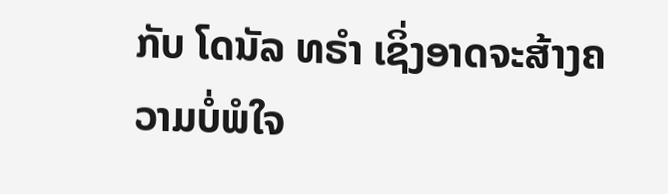ກັບ ໂດນັລ ທຣຳ ເຊິ່ງອາດຈະສ້າງຄວາມບໍ່ພໍໃຈ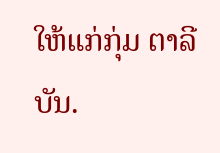ໃຫ້ແກ່ກຸ່ມ ຕາລີບັນ.